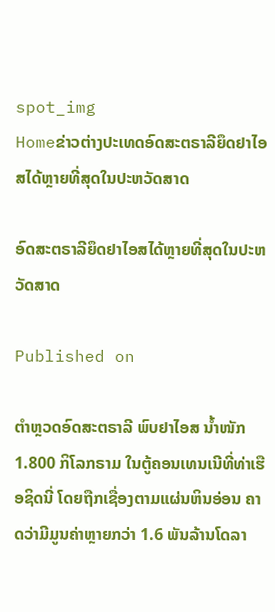spot_img
Homeຂ່າວຕ່າງປະເທດອົດສະຕຣາລີຍຶດຢາໄອສໄດ້ຫຼາຍທີ່ສຸດໃນປະຫວັດສາດ

ອົດສະຕຣາລີຍຶດຢາໄອສໄດ້ຫຼາຍທີ່ສຸດໃນປະຫວັດສາດ

Published on

ຕຳຫຼວດອົດສະຕຣາລີ ພົບຢາໄອສ ນ້ຳໜັກ 1.800 ກິໂລກຣາມ ໃນຕູ້ຄອນເທນເນີທີ່ທ່າເຮືອຊິດນີ່ ໂດຍຖືກເຊື່ອງຕາມແຜ່ນຫິນອ່ອນ ຄາດວ່າມີມູນຄ່າຫຼາຍກວ່າ 1.6 ພັນລ້ານໂດລາ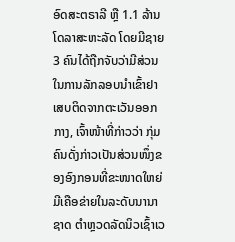ອົດສະຕຣາລີ ຫຼື 1.1 ລ້ານໂດລາສະຫະລັດ ໂດຍມີຊາຍ 3 ຄົນໄດ້ຖືກຈັບວ່າມີສ່ວນໃນການລັກລອບນຳເຂົ້າຢາເສບຕິດຈາກຕະເວັນອອກກາງ, ເຈົ້າໜ້າທີ່ກ່າວວ່າ ກຸ່ມຄົນດັ່ງກ່າວເປັນສ່ວນໜຶ່ງຂອງອົງກອນທີ່ຂະໜາດໃຫຍ່ ມີເຄືອຂ່າຍໃນລະດັບນານາຊາດ ຕຳຫຼວດລັດນິວເຊົ້າເວ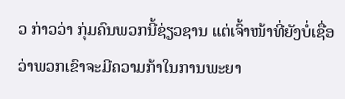ວ ກ່າວວ່າ ກຸ່ມຄົນພວກນີ້ຊ່ຽວຊານ ແຕ່ເຈົ້າໜ້າທີ່ຍັງບໍ່ເຊື່ອວ່າພວກເຂົາຈະມີຄວາມກ້າໃນການພະຍາ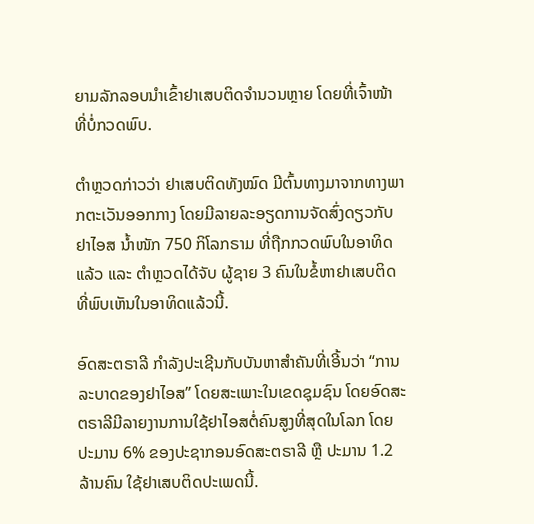ຍາມລັກລອບນຳເຂົ້າຢາເສບຕິດຈຳນວນຫຼາຍ ໂດຍທີ່ເຈົ້າໜ້າທີ່ບໍ່ກວດພົບ.

ຕຳຫຼວດກ່າວວ່າ ຢາເສບຕິດທັງໝົດ ມີຕົ້ນທາງມາຈາກທາງພາກຕະເວັນອອກກາງ ໂດຍມີລາຍລະອຽດການຈັດສົ່ງດຽວກັບຢາໄອສ ນ້ຳໜັກ 750 ກິໂລກຣາມ ທີ່ຖືກກວດພົບໃນອາທິດແລ້ວ ແລະ ຕຳຫຼວດໄດ້ຈັບ ຜູ້ຊາຍ 3 ຄົນໃນຂໍ້ຫາຢາເສບຕິດທີ່ພົບເຫັນໃນອາທິດແລ້ວນີ້.

ອົດສະຕຣາລີ ກຳລັງປະເຊີນກັບບັນຫາສຳຄັນທີ່ເອີ້ນວ່າ “ການລະບາດຂອງຢາໄອສ” ໂດຍສະເພາະໃນເຂດຊຸມຊົນ ໂດຍອົດສະຕຣາລີມີລາຍງານການໃຊ້ຢາໄອສຕໍ່ຄົນສູງທີ່ສຸດໃນໂລກ ໂດຍປະມານ 6% ຂອງປະຊາກອນອົດສະຕຣາລີ ຫຼື ປະມານ 1.2 ລ້ານຄົນ ໃຊ້ຢາເສບຕິດປະເພດນີ້.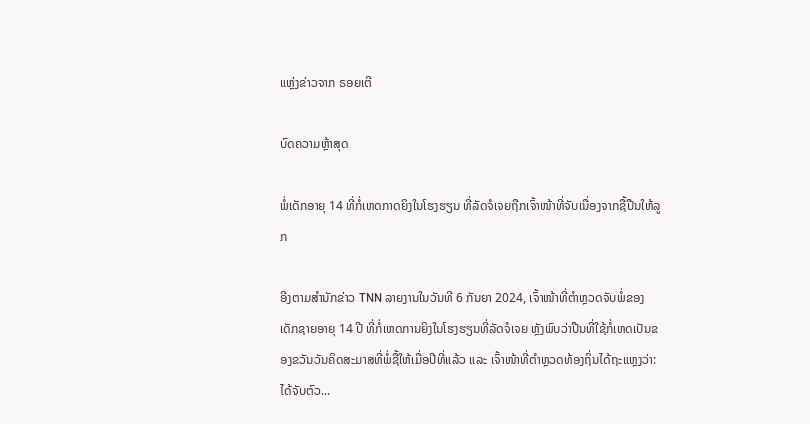ແຫຼ່ງຂ່າວຈາກ ຣອຍເຕີ

ບົດຄວາມຫຼ້າສຸດ

ພໍ່ເດັກອາຍຸ 14 ທີ່ກໍ່ເຫດກາດຍິງໃນໂຮງຮຽນ ທີ່ລັດຈໍເຈຍຖືກເຈົ້າໜ້າທີ່ຈັບເນື່ອງຈາກຊື້ປືນໃຫ້ລູກ

ອີງຕາມສຳນັກຂ່າວ TNN ລາຍງານໃນວັນທີ 6 ກັນຍາ 2024, ເຈົ້າໜ້າທີ່ຕຳຫຼວດຈັບພໍ່ຂອງເດັກຊາຍອາຍຸ 14 ປີ ທີ່ກໍ່ເຫດການຍິງໃນໂຮງຮຽນທີ່ລັດຈໍເຈຍ ຫຼັງພົບວ່າປືນທີ່ໃຊ້ກໍ່ເຫດເປັນຂອງຂວັນວັນຄິດສະມາສທີ່ພໍ່ຊື້ໃຫ້ເມື່ອປີທີ່ແລ້ວ ແລະ ເຈົ້າໜ້າທີ່ຕຳຫຼວດທ້ອງຖິ່ນໄດ້ຖະແຫຼງວ່າ: ໄດ້ຈັບຕົວ...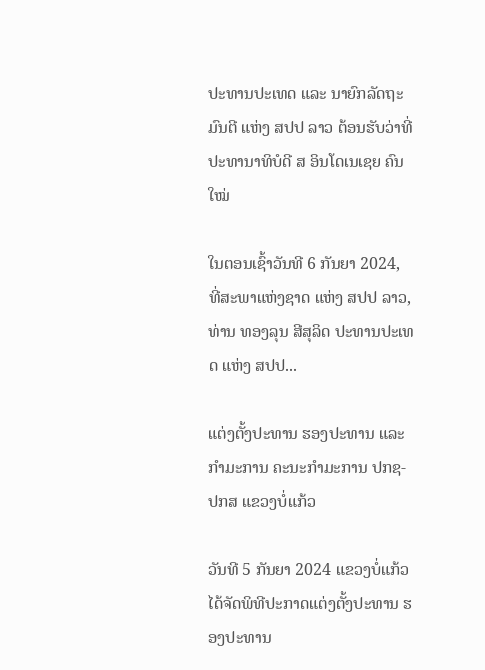ປະທານປະເທດ ແລະ ນາຍົກລັດຖະມົນຕີ ແຫ່ງ ສປປ ລາວ ຕ້ອນຮັບວ່າທີ່ ປະທານາທິບໍດີ ສ ອິນໂດເນເຊຍ ຄົນໃໝ່

ໃນຕອນເຊົ້າວັນທີ 6 ກັນຍາ 2024, ທີ່ສະພາແຫ່ງຊາດ ແຫ່ງ ສປປ ລາວ, ທ່ານ ທອງລຸນ ສີສຸລິດ ປະທານປະເທດ ແຫ່ງ ສປປ...

ແຕ່ງຕັ້ງປະທານ ຮອງປະທານ ແລະ ກຳມະການ ຄະນະກຳມະການ ປກຊ-ປກສ ແຂວງບໍ່ແກ້ວ

ວັນທີ 5 ກັນຍາ 2024 ແຂວງບໍ່ແກ້ວ ໄດ້ຈັດພິທີປະກາດແຕ່ງຕັ້ງປະທານ ຮອງປະທານ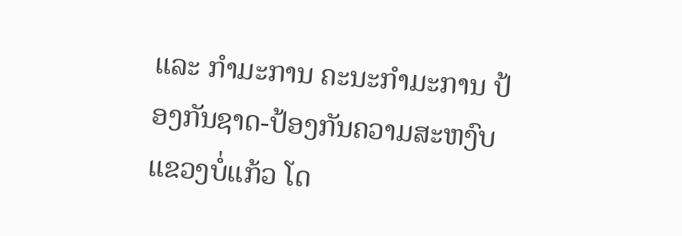ແລະ ກຳມະການ ຄະນະກຳມະການ ປ້ອງກັນຊາດ-ປ້ອງກັນຄວາມສະຫງົບ ແຂວງບໍ່ແກ້ວ ໂດ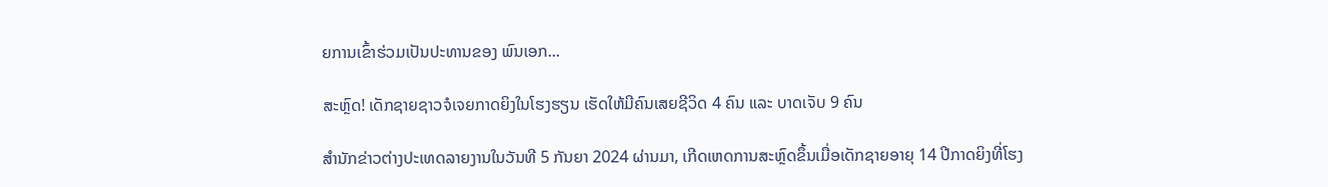ຍການເຂົ້າຮ່ວມເປັນປະທານຂອງ ພົນເອກ...

ສະຫຼົດ! ເດັກຊາຍຊາວຈໍເຈຍກາດຍິງໃນໂຮງຮຽນ ເຮັດໃຫ້ມີຄົນເສຍຊີວິດ 4 ຄົນ ແລະ ບາດເຈັບ 9 ຄົນ

ສຳນັກຂ່າວຕ່າງປະເທດລາຍງານໃນວັນທີ 5 ກັນຍາ 2024 ຜ່ານມາ, ເກີດເຫດການສະຫຼົດຂຶ້ນເມື່ອເດັກຊາຍອາຍຸ 14 ປີກາດຍິງທີ່ໂຮງ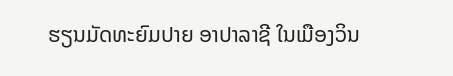ຮຽນມັດທະຍົມປາຍ ອາປາລາຊີ ໃນເມືອງວິນ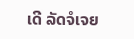ເດີ ລັດຈໍເຈຍ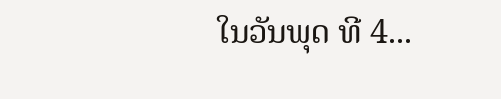ໃນວັນພຸດ ທີ 4...